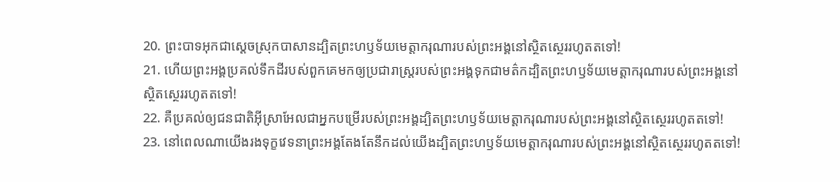20. ព្រះបាទអុកជាស្ដេចស្រុកបាសានដ្បិតព្រះហឫទ័យមេត្តាករុណារបស់ព្រះអង្គនៅស្ថិតស្ថេររហូតតទៅ!
21. ហើយព្រះអង្គប្រគល់ទឹកដីរបស់ពួកគេមកឲ្យប្រជារាស្ត្ររបស់ព្រះអង្គទុកជាមត៌កដ្បិតព្រះហឫទ័យមេត្តាករុណារបស់ព្រះអង្គនៅស្ថិតស្ថេររហូតតទៅ!
22. គឺប្រគល់ឲ្យជនជាតិអ៊ីស្រាអែលជាអ្នកបម្រើរបស់ព្រះអង្គដ្បិតព្រះហឫទ័យមេត្តាករុណារបស់ព្រះអង្គនៅស្ថិតស្ថេររហូតតទៅ!
23. នៅពេលណាយើងរងទុក្ខវេទនាព្រះអង្គតែងតែនឹកដល់យើងដ្បិតព្រះហឫទ័យមេត្តាករុណារបស់ព្រះអង្គនៅស្ថិតស្ថេររហូតតទៅ!